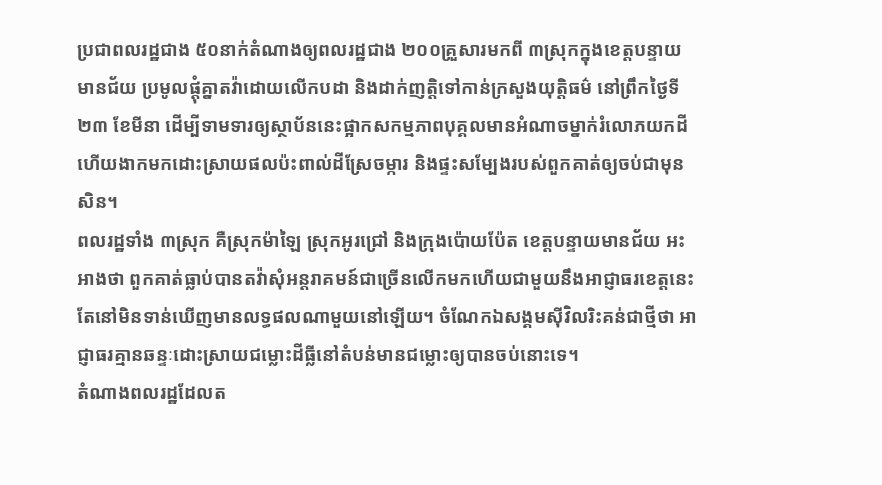ប្រជាពលរដ្ឋជាង ៥០នាក់តំណាងឲ្យពលរដ្ឋជាង ២០០គ្រួសារមកពី ៣ស្រុកក្នុងខេត្តបន្ទាយមានជ័យ ប្រមូលផ្ដុំគ្នាតវ៉ាដោយលើកបដា និងដាក់ញត្តិទៅកាន់ក្រសួងយុត្តិធម៌ នៅព្រឹកថ្ងៃទី២៣ ខែមីនា ដើម្បីទាមទារឲ្យស្ថាប័ននេះផ្អាកសកម្មភាពបុគ្គលមានអំណាចម្នាក់រំលោភយកដី ហើយងាកមកដោះស្រាយផលប៉ះពាល់ដីស្រែចម្ការ និងផ្ទះសម្បែងរបស់ពួកគាត់ឲ្យចប់ជាមុនសិន។
ពលរដ្ឋទាំង ៣ស្រុក គឺស្រុកម៉ាឡៃ ស្រុកអូរជ្រៅ និងក្រុងប៉ោយប៉ែត ខេត្តបន្ទាយមានជ័យ អះអាងថា ពួកគាត់ធ្លាប់បានតវ៉ាសុំអន្តរាគមន៍ជាច្រើនលើកមកហើយជាមួយនឹងអាជ្ញាធរខេត្តនេះ តែនៅមិនទាន់ឃើញមានលទ្ធផលណាមួយនៅឡើយ។ ចំណែកឯសង្គមស៊ីវិលរិះគន់ជាថ្មីថា អាជ្ញាធរគ្មានឆន្ទៈដោះស្រាយជម្លោះដីធ្លីនៅតំបន់មានជម្លោះឲ្យបានចប់នោះទេ។
តំណាងពលរដ្ឋដែលត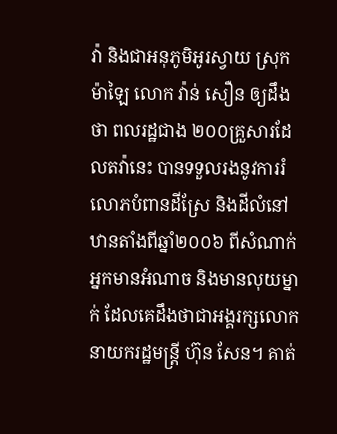វ៉ា និងជាអនុភូមិអូរស្វាយ ស្រុកម៉ាឡៃ លោក វ៉ាន់ សឿន ឲ្យដឹងថា ពលរដ្ឋជាង ២០០គ្រួសារដែលតវ៉ានេះ បានទទួលរងនូវការរំលោភបំពានដីស្រែ និងដីលំនៅឋានតាំងពីឆ្នាំ២០០៦ ពីសំណាក់អ្នកមានអំណាច និងមានលុយម្នាក់ ដែលគេដឹងថាជាអង្គរក្សលោកនាយករដ្ឋមន្ត្រី ហ៊ុន សែន។ គាត់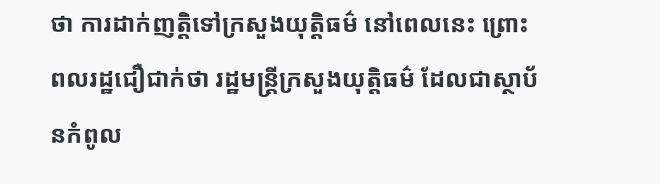ថា ការដាក់ញត្តិទៅក្រសួងយុត្តិធម៌ នៅពេលនេះ ព្រោះពលរដ្ឋជឿជាក់ថា រដ្ឋមន្ត្រីក្រសួងយុត្តិធម៌ ដែលជាស្ថាប័នកំពូល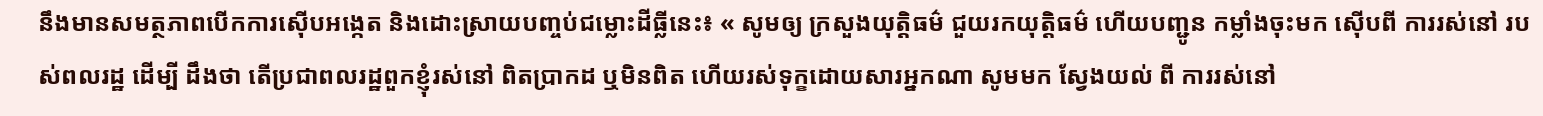នឹងមានសមត្ថភាពបើកការស៊ើបអង្កេត និងដោះស្រាយបញ្ចប់ជម្លោះដីធ្លីនេះ៖ « សូមឲ្យ ក្រសួងយុត្តិធម៌ ជួយរកយុត្តិធម៌ ហើយបញ្ជូន កម្លាំងចុះមក ស៊ើបពី ការរស់នៅ របស់ពលរដ្ឋ ដើម្បី ដឹងថា តើប្រជាពលរដ្ឋពួកខ្ញុំរស់នៅ ពិតប្រាកដ ឬមិនពិត ហើយរស់ទុក្ខដោយសារអ្នកណា សូមមក ស្វែងយល់ ពី ការរស់នៅ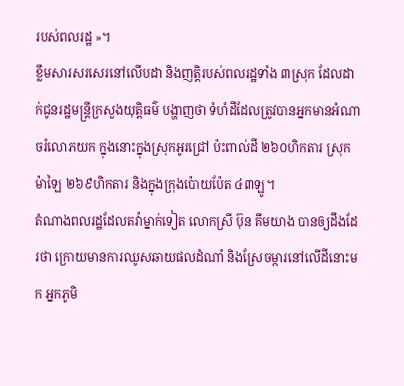របស់ពលរដ្ឋ »។
ខ្លឹមសារសរសេរនៅលើបដា និងញត្តិរបស់ពលរដ្ឋទាំង ៣ស្រុក ដែលដាក់ជូនរដ្ឋមន្ត្រីក្រសួងយុត្តិធម៌ បង្ហាញថា ទំហំដីដែលត្រូវបានអ្នកមានអំណាចរំលោភយក ក្នុងនោះក្នុងស្រុកអូរជ្រៅ ប៉ះពាល់ដី ២៦០ហិកតារ ស្រុកម៉ាឡៃ ២៦៩ហិកតារ និងក្នុងក្រុងប៉ោយប៉ែត ៤៣ឡូ។
តំណាងពលរដ្ឋដែលតវ៉ាម្នាក់ទៀត លោកស្រី ប៊ុន គឹមយាង បានឲ្យដឹងដែរថា ក្រោយមានការឈូសឆាយផលដំណាំ និងស្រែចម្ការនៅលើដីនោះមក អ្នកភូមិ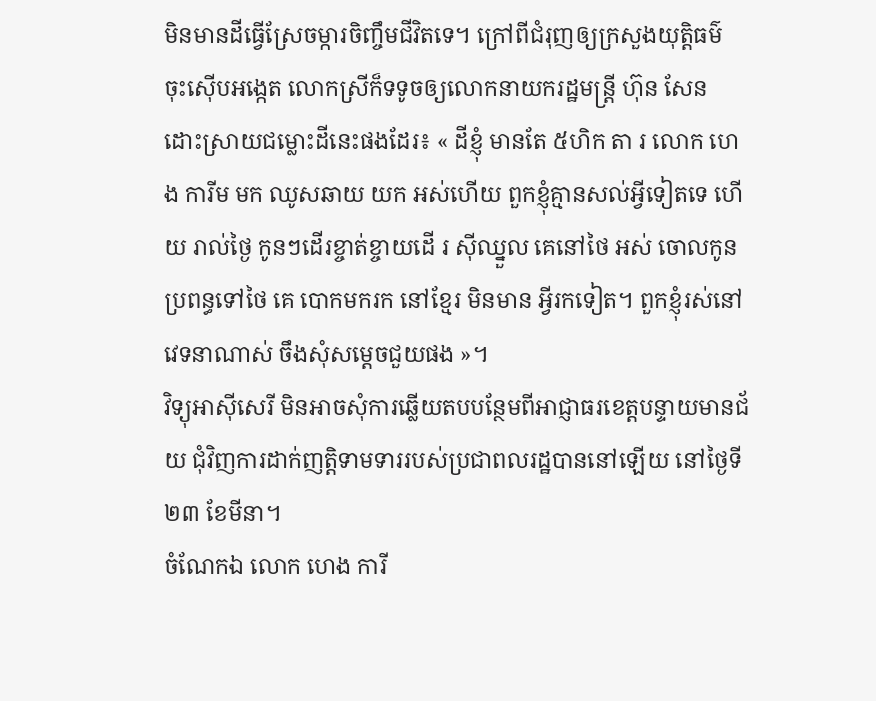មិនមានដីធ្វើស្រែចម្ការចិញ្ចឹមជីវិតទេ។ ក្រៅពីជំរុញឲ្យក្រសួងយុត្តិធម៌ ចុះស៊ើបអង្កេត លោកស្រីក៏ទទូចឲ្យលោកនាយករដ្ឋមន្ត្រី ហ៊ុន សែន ដោះស្រាយជម្លោះដីនេះផងដែរ៖ « ដីខ្ញុំ មានតែ ៥ហិក តា រ លោក ហេង ការីម មក ឈូសឆាយ យក អស់ហើយ ពួកខ្ញុំគ្មានសល់អ្វីទៀតទេ ហើយ រាល់ថ្ងៃ កូនៗដើរខ្ចាត់ខ្ចាយដើ រ ស៊ីឈ្នួល គេនៅថៃ អស់ ចោលកូនប្រពន្ធទៅថៃ គេ បោកមករក នៅខ្មែរ មិនមាន អ្វីរកទៀត។ ពួកខ្ញុំរស់នៅវេទនាណាស់ ចឹងសុំសម្ដេចជួយផង »។
វិទ្យុអាស៊ីសេរី មិនអាចសុំការឆ្លើយតបបន្ថែមពីអាជ្ញាធរខេត្តបន្ទាយមានជ័យ ជុំវិញការដាក់ញត្តិទាមទាររបស់ប្រជាពលរដ្ឋបាននៅឡើយ នៅថ្ងៃទី២៣ ខែមីនា។
ចំណែកឯ លោក ហេង ការី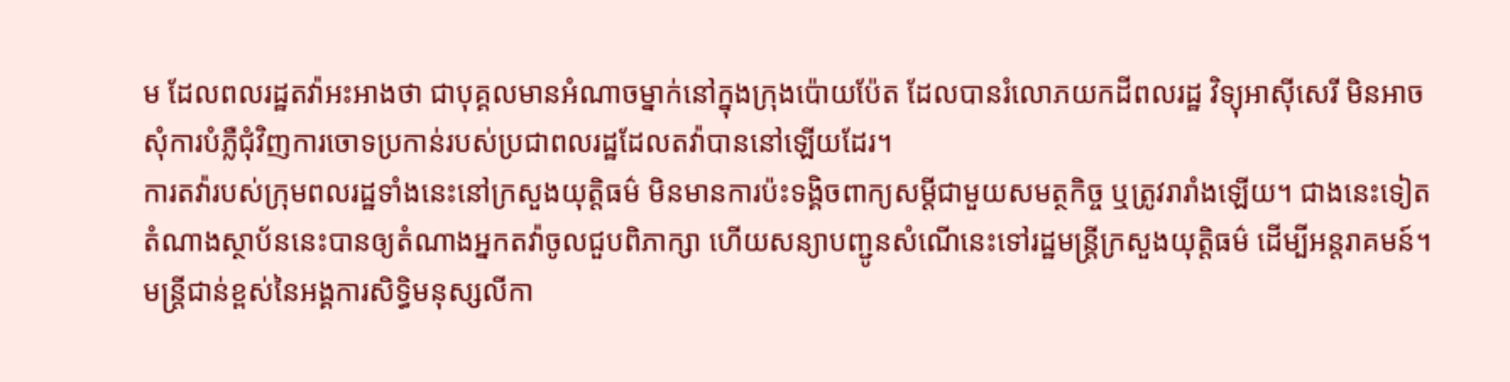ម ដែលពលរដ្ឋតវ៉ាអះអាងថា ជាបុគ្គលមានអំណាចម្នាក់នៅក្នុងក្រុងប៉ោយប៉ែត ដែលបានរំលោភយកដីពលរដ្ឋ វិទ្យុអាស៊ីសេរី មិនអាចសុំការបំភ្លឺជុំវិញការចោទប្រកាន់របស់ប្រជាពលរដ្ឋដែលតវ៉ាបាននៅឡើយដែរ។
ការតវ៉ារបស់ក្រុមពលរដ្ឋទាំងនេះនៅក្រសួងយុត្តិធម៌ មិនមានការប៉ះទង្គិចពាក្យសម្ដីជាមួយសមត្ថកិច្ច ឬត្រូវរារាំងឡើយ។ ជាងនេះទៀត តំណាងស្ថាប័ននេះបានឲ្យតំណាងអ្នកតវ៉ាចូលជួបពិភាក្សា ហើយសន្យាបញ្ជូនសំណើនេះទៅរដ្ឋមន្ត្រីក្រសួងយុត្តិធម៌ ដើម្បីអន្តរាគមន៍។
មន្ត្រីជាន់ខ្ពស់នៃអង្គការសិទ្ធិមនុស្សលីកា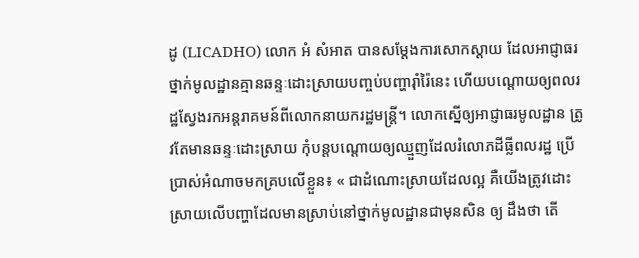ដូ (LICADHO) លោក អំ សំអាត បានសម្ដែងការសោកស្ដាយ ដែលអាជ្ញាធរថ្នាក់មូលដ្ឋានគ្មានឆន្ទៈដោះស្រាយបញ្ចប់បញ្ហារ៉ាំរ៉ៃនេះ ហើយបណ្តោយឲ្យពលរដ្ឋស្វែងរកអន្តរាគមន៍ពីលោកនាយករដ្ឋមន្ត្រី។ លោកស្នើឲ្យអាជ្ញាធរមូលដ្ឋាន ត្រូវតែមានឆន្ទៈដោះស្រាយ កុំបន្តបណ្តោយឲ្យឈ្មួញដែលរំលោភដីធ្លីពលរដ្ឋ ប្រើប្រាស់អំណាចមកគ្របលើខ្លួន៖ « ជាដំណោះស្រាយដែលល្អ គឺយើងត្រូវដោះស្រាយលើបញ្ហាដែលមានស្រាប់នៅថ្នាក់មូលដ្ឋានជាមុនសិន ឲ្យ ដឹងថា តើ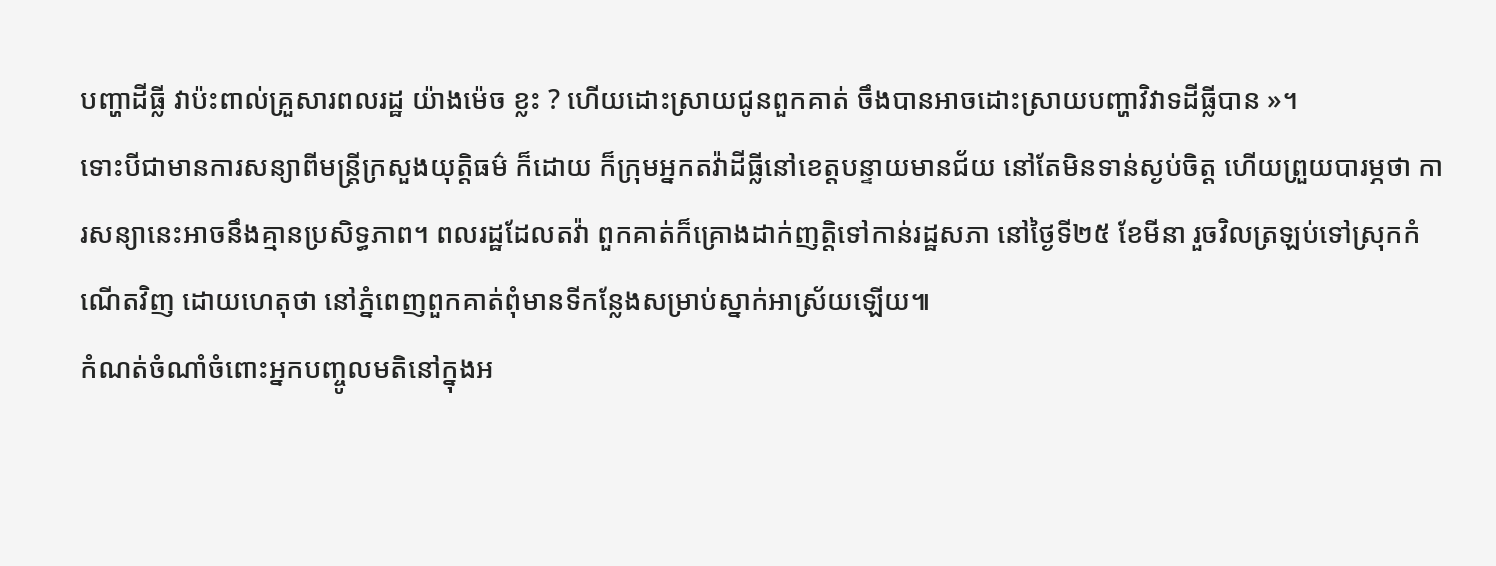បញ្ហាដីធ្លី វាប៉ះពាល់គ្រួសារពលរដ្ឋ យ៉ាងម៉េច ខ្លះ ? ហើយដោះស្រាយជូនពួកគាត់ ចឹងបានអាចដោះស្រាយបញ្ហាវិវាទដីធ្លីបាន »។
ទោះបីជាមានការសន្យាពីមន្ត្រីក្រសួងយុត្តិធម៌ ក៏ដោយ ក៏ក្រុមអ្នកតវ៉ាដីធ្លីនៅខេត្តបន្ទាយមានជ័យ នៅតែមិនទាន់ស្ងប់ចិត្ត ហើយព្រួយបារម្ភថា ការសន្យានេះអាចនឹងគ្មានប្រសិទ្ធភាព។ ពលរដ្ឋដែលតវ៉ា ពួកគាត់ក៏គ្រោងដាក់ញត្តិទៅកាន់រដ្ឋសភា នៅថ្ងៃទី២៥ ខែមីនា រួចវិលត្រឡប់ទៅស្រុកកំណើតវិញ ដោយហេតុថា នៅភ្នំពេញពួកគាត់ពុំមានទីកន្លែងសម្រាប់ស្នាក់អាស្រ័យឡើយ៕
កំណត់ចំណាំចំពោះអ្នកបញ្ចូលមតិនៅក្នុងអ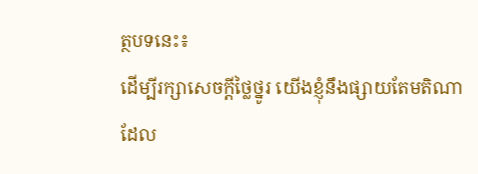ត្ថបទនេះ៖
ដើម្បីរក្សាសេចក្ដីថ្លៃថ្នូរ យើងខ្ញុំនឹងផ្សាយតែមតិណា ដែល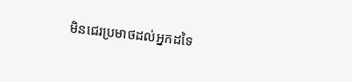មិនជេរប្រមាថដល់អ្នកដទៃ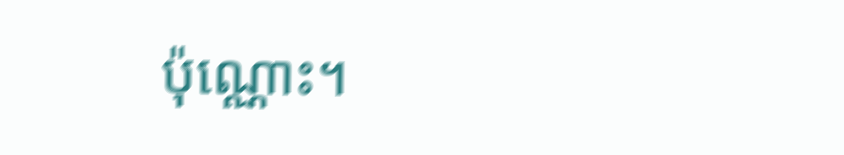ប៉ុណ្ណោះ។